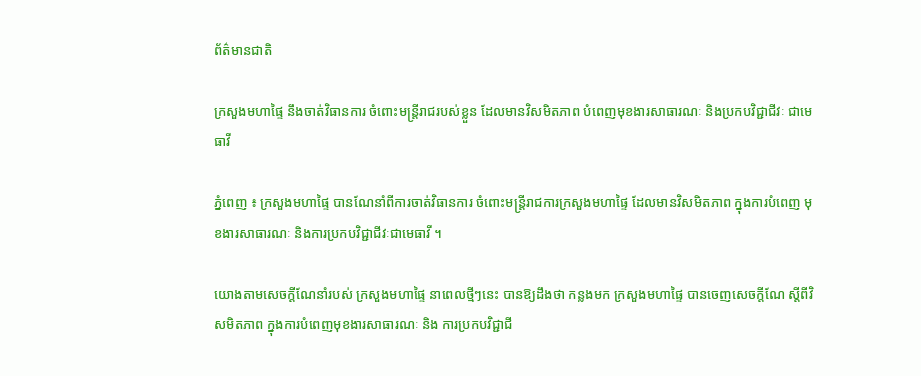ព័ត៌មានជាតិ

ក្រសួងមហាផ្ទៃ នឹងចាត់វិធានការ ចំពោះមន្ត្រីរាជរបស់ខ្លួន ដែលមានវិសមិតភាព បំពេញមុខងារសាធារណៈ និងប្រកបវិជ្ជាជីវៈ ជាមេធាវី

ភ្នំពេញ ៖ ក្រសួងមហាផ្ទៃ បានណែនាំពីការចាត់វិធានការ ចំពោះមន្ត្រីរាជការក្រសួងមហាផ្ទៃ ដែលមានវិសមិតភាព ក្នុងការបំពេញ មុខងារសាធារណៈ និងការប្រកបវិជ្ជាជីវៈជាមេធាវី ។

យោងតាមសេចក្ដីណែនាំរបស់ ក្រសួងមហាផ្ទៃ នាពេលថ្មីៗនេះ បានឱ្យដឹងថា កន្លងមក ក្រសួងមហាផ្ទៃ បានចេញសេចក្តីណែ ស្តីពីវិសមិតភាព ក្នុងការបំពេញមុខងារសាធារណៈ និង ការប្រកបវិជ្ជាជី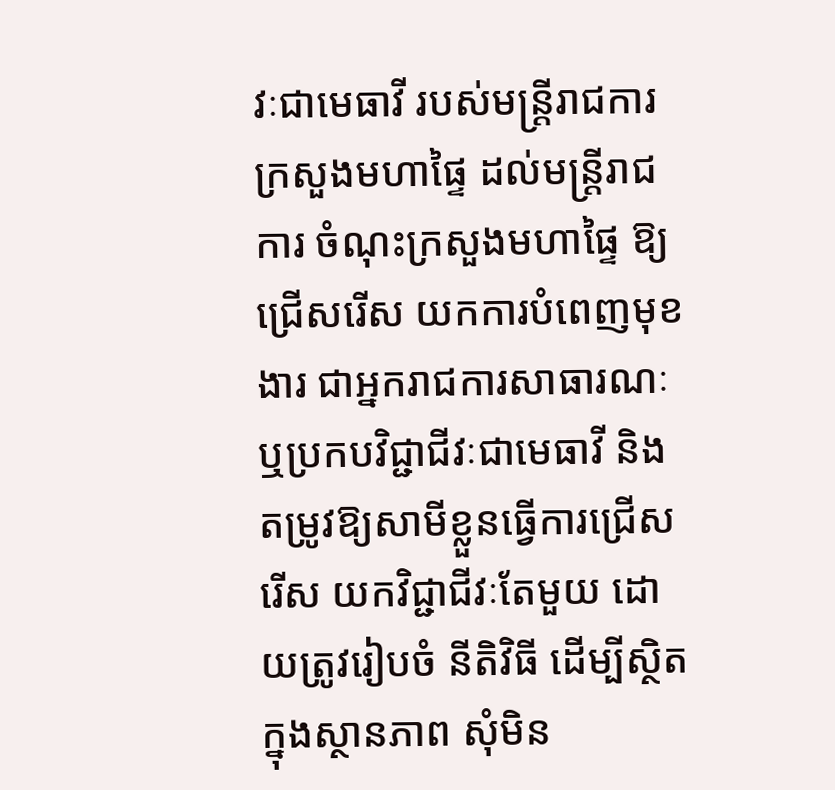វៈជាមេធាវី របស់មន្ត្រីរាជការ ក្រសួងមហាផ្ទៃ ដល់មន្ត្រីរាជការ ចំណុះក្រសួងមហាផ្ទៃ ឱ្យជ្រើសរើស យកការបំពេញមុខងារ ជាអ្នករាជការសាធារណៈ ឬប្រកបវិជ្ជាជីវៈជាមេធាវី និង តម្រូវឱ្យសាមីខ្លួនធ្វើការជ្រើសរើស យកវិជ្ជាជីវៈតែមួយ ដោយត្រូវរៀបចំ នីតិវិធី ដើម្បីស្ថិតក្នុងស្ថានភាព សុំមិន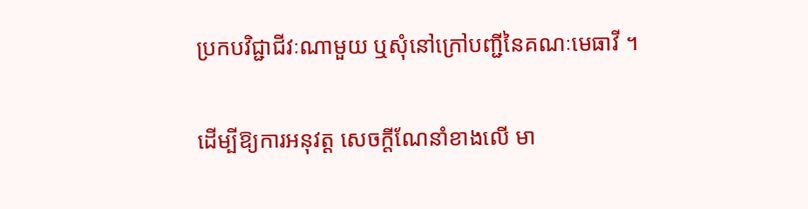ប្រកបវិជ្ជាជីវៈណាមួយ ឬសុំនៅក្រៅបញ្ជីនៃគណៈមេធាវី ។

ដើម្បីឱ្យការអនុវត្ត សេចក្តីណែនាំខាងលើ មា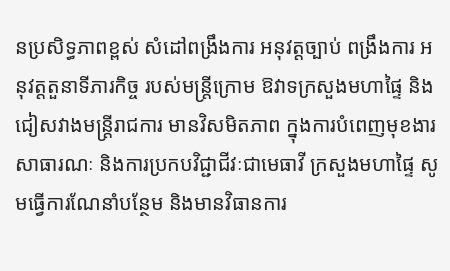នប្រសិទ្ធភាពខ្ពស់ សំដៅពង្រឹងការ អនុវត្តច្បាប់ ពង្រឹងការ អនុវត្តតួនាទីភារកិច្ច របស់មន្ត្រីក្រោម ឱវាទក្រសួងមហាផ្ទៃ និងជៀសវាងមន្តី្ររាជការ មានវិសមិតភាព ក្នុងការបំពេញមុខងារ សាធារណៈ និងការប្រកបវិជ្ជាជីវៈជាមេធាវី ក្រសួងមហាផ្ទៃ សូមធ្វើការណែនាំបន្ថែម និងមានវិធានការ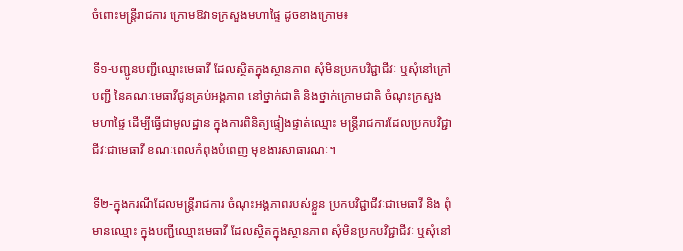ចំពោះមន្ត្រីរាជការ ក្រោមឱវាទក្រសួងមហាផ្ទៃ ដូចខាងក្រោម៖

ទី១-បញ្ជូនបញ្ជីឈ្មោះមេធាវី ដែលស្ថិតក្នុងស្ថានភាព សុំមិនប្រកបវិជ្ជាជីវៈ ឬសុំនៅក្រៅបញ្ជី នៃគណៈមេធាវីជូនគ្រប់អង្គភាព នៅថ្នាក់ជាតិ និងថ្នាក់ក្រោមជាតិ ចំណុះក្រសួង មហាផ្ទៃ ដើម្បីធ្វើជាមូលដ្ឋាន ក្នុងការពិនិត្យផ្ទៀងផ្ទាត់ឈ្មោះ មន្ត្រីរាជការដែលប្រកបវិជ្ជាជីវៈជាមេធាវី ខណៈពេលកំពុងបំពេញ មុខងារសាធារណៈ។

ទី២-ក្នុងករណីដែលមន្ត្រីរាជការ ចំណុះអង្គភាពរបស់ខ្លួន ប្រកបវិជ្ជាជីវៈជាមេធាវី និង ពុំមានឈ្មោះ ក្នុងបញ្ជីឈ្មោះមេធាវី ដែលស្ថិតក្នុងស្ថានភាព សុំមិនប្រកបវិជ្ជាជីវៈ ឬសុំនៅ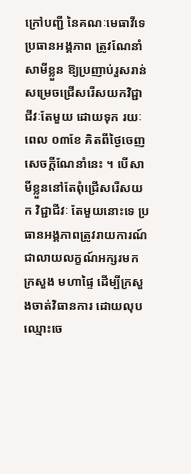ក្រៅបញ្ជី នៃគណៈមេធាវីទេ ប្រធានអង្គភាព ត្រូវណែនាំសាមីខ្លួន ឱ្យប្រញាប់រួសរាន់ សម្រេចជ្រើសរើសយកវិជ្ជាជីវៈតែមួយ ដោយទុក រយៈពេល ០៣ខែ គិតពីថ្ងៃចេញសេចក្ដីណែនាំនេះ ។ បើសាមីខ្លួននៅតែពុំជ្រើសរើសយក វិជ្ជាជីវៈ តែមួយនោះទេ ប្រធានអង្គភាពត្រូវរាយការណ៍ ជាលាយលក្ខណ៍អក្សរមកក្រសួង មហាផ្ទៃ ដើម្បីក្រសួងចាត់វិធានការ ដោយលុបឈ្មោះចេ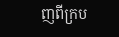ញពីក្រប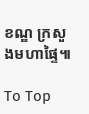ខណ្ឌ ក្រសួងមហាផ្ទៃ៕

To Top